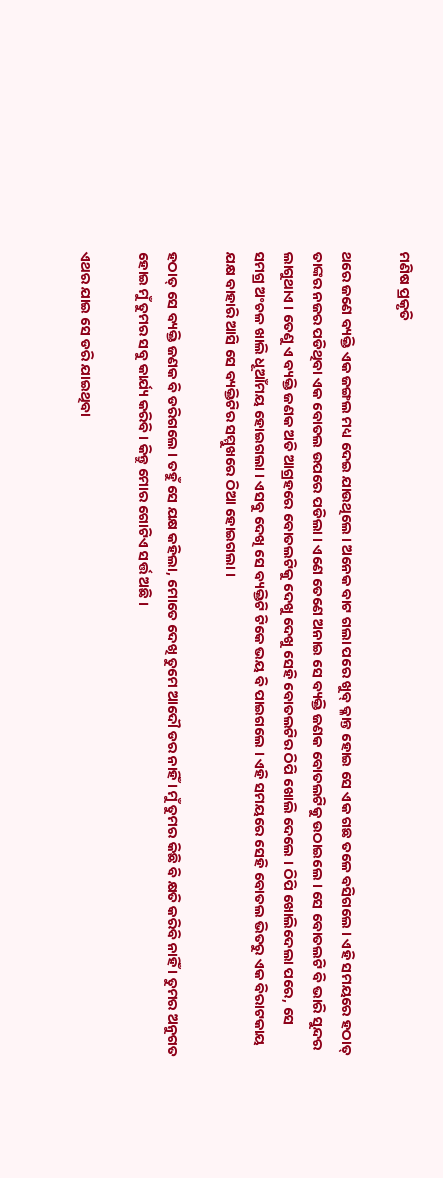ମଣିଷ ପ୍ରକୃତି

ଥରେ ଜଣେ ବ୍ୟକ୍ତି ଏକ ଜଙ୍ଗଲ ମଧ୍ୟ ଦେଇ ଯାଉଥିଲେ । ଅନେକ ବାଟ ଗଲା ପରେ ଖୁବ୍ କ୍ଳାନ୍ତ ହୋଇ ସେ ଏକ ଗଛ ତଳେ ବସିଗଲେ । ଏହି ସମୟରେ ହଠାତ୍ ତାଙ୍କର ନଜର ପଡିଥିବା ଏକ ବୋତଲ ଉପରେ ପଡିଲା । ଏଣେ ତେଣେ ଅନାଇ ସେ ବ୍ୟକ୍ତି ଜଣକ ବୋତଲଟିକୁ ଉଠାଇଲେ । ସେ ବୋତଲଟି ବି ଭାରି ସୁନ୍ଦର ଲାଗୁଥାଏ । ତେଣୁ ଏ ବ୍ୟକ୍ତି ଜଣକ ଅତି ଆଗ୍ରହରେ ବୋତଲଟିକୁ ଦେଖୁ ଦେଖୁ ସେହି ବୋତଲଟିର ଠିପି ଖୋଲି ଦେଲେ । ଠିପି ଖୋଲିଦେଲା ପରେ, ସେ ସମଗ୍ର ଅଂଚଳ ଖାଲି ଧୂଆଁମୟ ହୋଇଗଲା । ଏସବୁ ଦେଖି ସେ ବ୍ୟକ୍ତିଟି ଟିକେ ଭୟ ବି ପାଇଗଲେ । ଏହି ସମୟରେ ସେହି ବୋତଲ ଭିତରୁ ଏକ ବିରାଟକାୟ ଯକ୍ଷ ବାହାରି ଆସି ସେ ବ୍ୟକ୍ତିଟିର ସମ୍ମୁଖରେ ଠିଆ ହୋଇଗଲା ।

ହଠାତ୍ ସେ ବ୍ୟକ୍ତି ଜଣକ ବି ଡରିଗଲେ । ତହୁଁ ସେ ଯକ୍ଷ କହିଲା, ମୋତେ ଦେଖି ତୁମେ ଆଦୌ ଡର ନାହିଁ । ମୁଁ ତୁମର କିଛି ବି କ୍ଷତି କରିବି ନାହିଁ । ତୁମର ଅନୁଗତ ହୋଇ ମୁଁ ତୁମର ସବୁ କାର୍ଯ୍ୟ କରିବି । କିନ୍ତୁ ମୋର ଗୋଟିଏ ସର୍ତ୍ତ ଅଛି ।

ଏଥର ଯାଇ ସେ ଡରି ଯାଇଥିବା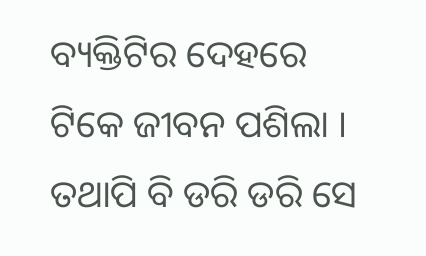ବ୍ୟକ୍ତିଟିର ଦେହରେ ଟିକେ ଜୀବନ ପଶିଲା । ତଥାପି ବି ଡରି ଡରି ସେ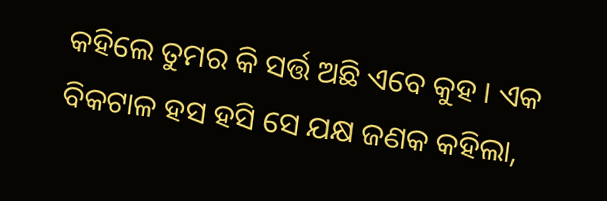କହିଲେ ତୁମର କି ସର୍ତ୍ତ ଅଛି ଏବେ କୁହ । ଏକ ବିକଟାଳ ହସ ହସି ସେ ଯକ୍ଷ ଜଣକ କହିଲା,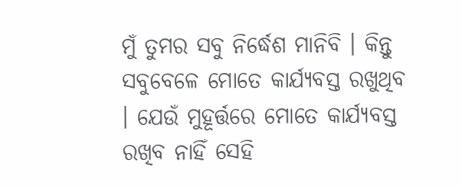ମୁଁ ତୁମର ସବୁ ନିର୍ଦ୍ଧେଶ ମାନିବି । କିନ୍ତୁ ସବୁବେଳେ ମୋତେ କାର୍ଯ୍ୟବସ୍ତ ରଖୁଥିବ । ଯେଉଁ ମୁହୂର୍ତ୍ତରେ ମୋତେ କାର୍ଯ୍ୟବସ୍ତ ରଖିବ ନାହିଁ ସେହି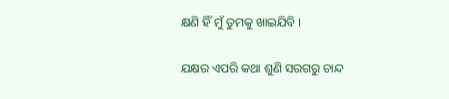କ୍ଷଣି ହିଁ ମୁଁ ତୁମକୁ ଖାଇଯିବି ।

ଯକ୍ଷର ଏପରି କଥା ଶୁଣି ସରଗରୁ ଚାନ୍ଦ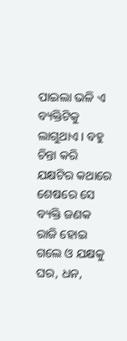ପାଇଲା ଭଳି ଏ ବ୍ୟକ୍ତିଟିକୁ ଲାଗୁଥାଏ । ବହୁ ଚିନ୍ତା କରି ଯକ୍ଷଟିର କଥାରେ ଶେଷରେ ସେ ବ୍ୟକ୍ତି ଜଣକ ରାଜି ହୋଇ ଗଲେ ଓ ଯକ୍ଷକୁ ଘର, ଧନ,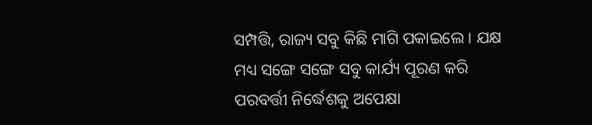ସମ୍ପତ୍ତି, ରାଜ୍ୟ ସବୁ କିଛି ମାଗି ପକାଇଲେ । ଯକ୍ଷ ମଧ୍ୟ ସଙ୍ଗେ ସଙ୍ଗେ ସବୁ କାର୍ଯ୍ୟ ପୂରଣ କରି ପରବର୍ତ୍ତୀ ନିର୍ଦ୍ଧେଶକୁ ଅପେକ୍ଷା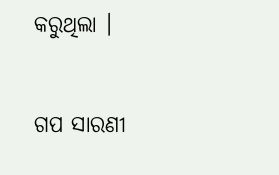କରୁଥିଲା ।


ଗପ ସାରଣୀ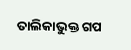ତାଲିକାଭୁକ୍ତ ଗପ